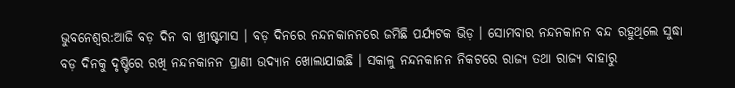ଭୁବନେଶ୍ବର:ଆଜି ବଡ଼ ଦିନ ବା ଖ୍ରୀଷ୍ଟମାସ । ବଡ଼ ଦିନରେ ନନ୍ଦନକାନନରେ ଜମିଛି ପର୍ଯ୍ୟଟକ ଭିଡ଼ । ସୋମବାର ନନ୍ଦନକାନନ ବନ୍ଦ ରହୁଥିଲେ ସୁଦ୍ଧା ବଡ଼ ଦିନକୁ ଦୃଷ୍ଟିରେ ରଖି ନନ୍ଦନକାନନ ପ୍ରାଣୀ ଉଦ୍ୟାନ ଖୋଲାଯାଇଛି । ସକାଳୁ ନନ୍ଦନକାନନ ନିକଟରେ ରାଜ୍ୟ ତଥା ରାଜ୍ୟ ବାହାରୁ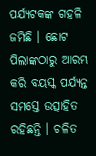ପର୍ଯ୍ୟଟକଙ୍କ ଗହଳି ଜମିଛି । ଛୋଟ ପିଲାଙ୍କଠାରୁ ଆରମ୍ଭ କରି ବୟସ୍କ ପର୍ଯ୍ୟନ୍ତ ସମସ୍ତେ ଉତ୍ସାହିତ ରହିଛନ୍ତି । ଚଳିତ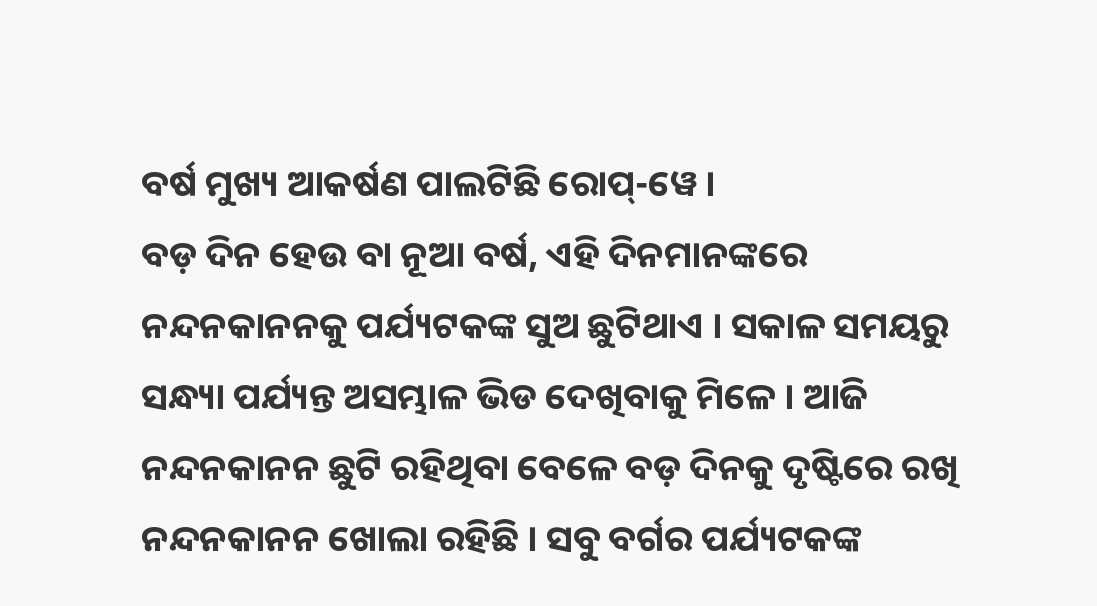ବର୍ଷ ମୁଖ୍ୟ ଆକର୍ଷଣ ପାଲଟିଛି ରୋପ୍-ୱେ ।
ବଡ଼ ଦିନ ହେଉ ବା ନୂଆ ବର୍ଷ, ଏହି ଦିନମାନଙ୍କରେ ନନ୍ଦନକାନନକୁ ପର୍ଯ୍ୟଟକଙ୍କ ସୁଅ ଛୁଟିଥାଏ । ସକାଳ ସମୟରୁ ସନ୍ଧ୍ୟା ପର୍ଯ୍ୟନ୍ତ ଅସମ୍ଭାଳ ଭିଡ ଦେଖିବାକୁ ମିଳେ । ଆଜି ନନ୍ଦନକାନନ ଛୁଟି ରହିଥିବା ବେଳେ ବଡ଼ ଦିନକୁ ଦୃଷ୍ଟିରେ ରଖି ନନ୍ଦନକାନନ ଖୋଲା ରହିଛି । ସବୁ ବର୍ଗର ପର୍ଯ୍ୟଟକଙ୍କ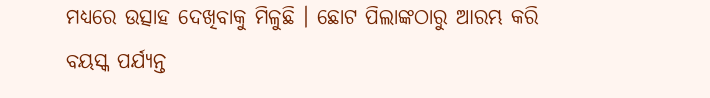ମଧ୍ୟରେ ଉତ୍ସାହ ଦେଖିବାକୁ ମିଳୁଛି । ଛୋଟ ପିଲାଙ୍କଠାରୁ ଆରମ୍ଭ କରି ବୟସ୍କ ପର୍ଯ୍ୟନ୍ତ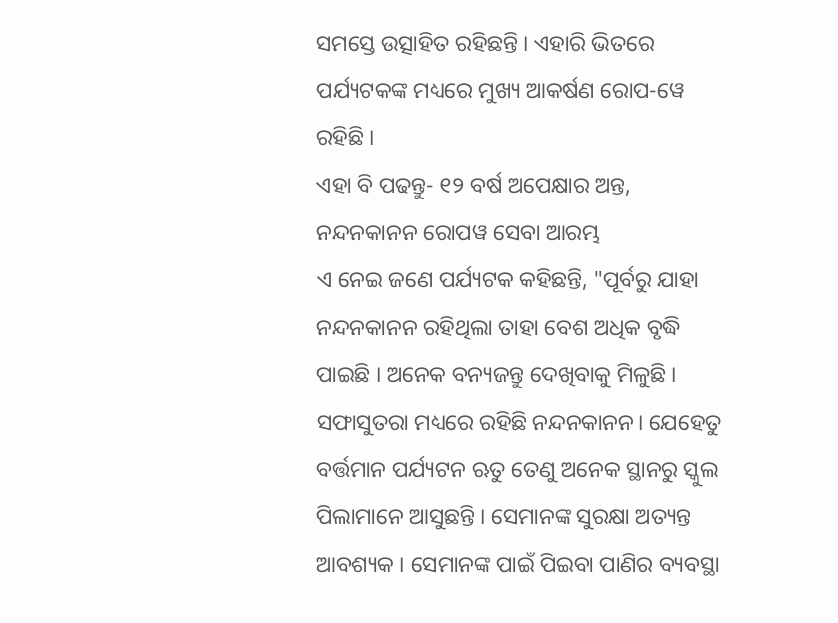ସମସ୍ତେ ଉତ୍ସାହିତ ରହିଛନ୍ତି । ଏହାରି ଭିତରେ ପର୍ଯ୍ୟଟକଙ୍କ ମଧ୍ୟରେ ମୁଖ୍ୟ ଆକର୍ଷଣ ରୋପ-ୱେ ରହିଛି ।
ଏହା ବି ପଢନ୍ତୁ- ୧୨ ବର୍ଷ ଅପେକ୍ଷାର ଅନ୍ତ, ନନ୍ଦନକାନନ ରୋପୱ ସେବା ଆରମ୍ଭ
ଏ ନେଇ ଜଣେ ପର୍ଯ୍ୟଟକ କହିଛନ୍ତି, "ପୂର୍ବରୁ ଯାହା ନନ୍ଦନକାନନ ରହିଥିଲା ତାହା ବେଶ ଅଧିକ ବୃଦ୍ଧି ପାଇଛି । ଅନେକ ବନ୍ୟଜନ୍ତୁ ଦେଖିବାକୁ ମିଳୁଛି । ସଫାସୁତରା ମଧ୍ୟରେ ରହିଛି ନନ୍ଦନକାନନ। ଯେହେତୁ ବର୍ତ୍ତମାନ ପର୍ଯ୍ୟଟନ ଋତୁ ତେଣୁ ଅନେକ ସ୍ଥାନରୁ ସ୍କୁଲ ପିଲାମାନେ ଆସୁଛନ୍ତି । ସେମାନଙ୍କ ସୁରକ୍ଷା ଅତ୍ୟନ୍ତ ଆବଶ୍ୟକ । ସେମାନଙ୍କ ପାଇଁ ପିଇବା ପାଣିର ବ୍ୟବସ୍ଥା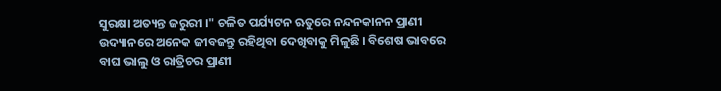ସୁରକ୍ଷା ଅତ୍ୟନ୍ତ ଜରୁରୀ ।" ଚଳିତ ପର୍ଯ୍ୟଟନ ଋତୁରେ ନନ୍ଦନକାନନ ପ୍ରାଣୀ ଉଦ୍ୟାନରେ ଅନେକ ଜୀବଜନ୍ତୁ ରହିଥିବା ଦେଖିବାକୁ ମିଳୁଛି । ବିଶେଷ ଭାବରେ ବାଘ ଭାଲୁ ଓ ରାତ୍ରିଚର ପ୍ରାଣୀ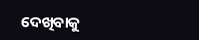ଦେଖିବାକୁ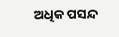ଅଧିକ ପସନ୍ଦ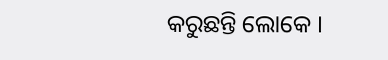କରୁଛନ୍ତି ଲୋକେ ।